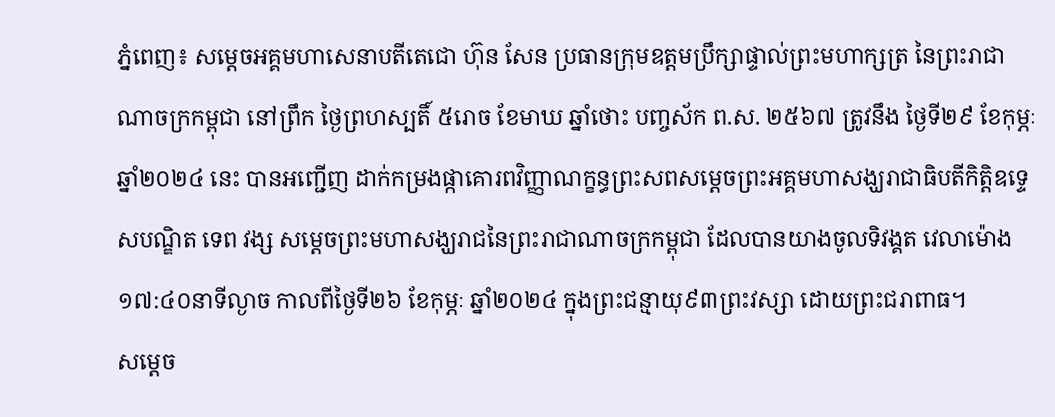ភ្នំពេញ៖ សម្ដេចអគ្គមហាសេនាបតីតេជោ ហ៊ុន សែន ប្រធានក្រុមឧត្តមប្រឹក្សាផ្ទាល់ព្រះមហាក្សត្រ នៃព្រះរាជាណាចក្រកម្ពុជា នៅព្រឹក ថ្ងៃព្រហស្បតិ៍ ៥រោច ខែមាឃ ឆ្នាំថោះ បញ្ចស័ក ព.ស. ២៥៦៧ ត្រូវនឹង ថ្ងៃទី២៩ ខែកុម្ភៈ ឆ្នាំ២០២៤ នេះ បានអញ្ជើញ ដាក់កម្រងផ្កាគោរពវិញ្ញាណក្ខន្ធព្រះសពសម្តេចព្រះអគ្គមហាសង្ឃរាជាធិបតីកិត្តិឧទ្ទេសបណ្ឌិត ទេព វង្ស សម្ដេចព្រះមហាសង្ឃរាជនៃព្រះរាជាណាចក្រកម្ពុជា ដែលបានយាងចូលទិវង្គត វេលាម៉ោង១៧:៤០នាទីល្ងាច កាលពីថ្ងៃទី២៦ ខែកុម្ភៈ ឆ្នាំ២០២៤ ក្នុងព្រះជន្មាយុ៩៣ព្រះវស្សា ដោយព្រះជរាពាធ។
សម្ដេច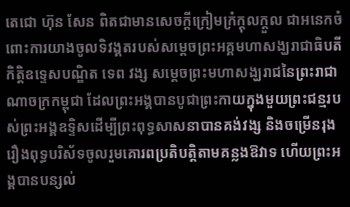តេជោ ហ៊ុន សែន ពិតជាមានសេចក្តីក្រៀមក្រំក្ដុលក្តួល ជាអនេកចំពោះការយាងចូលទិវង្គតរបស់សម្ដេចព្រះអគ្គមហាសង្ឃរាជាធិបតីកិត្តិឧទ្ទេសបណ្ឌិត ទេព វង្ស សម្តេចព្រះមហាសង្ឃរាជនៃព្រះរាជាណាចក្រកម្ពុជា ដែលព្រះអង្គបានបូជាព្រះកាយក្នុងមួយព្រះជន្មរបស់ព្រះអង្គឧទ្ទិសដើម្បីព្រះពុទ្ធសាសនាបានគង់វង្ស និងចម្រើនរុងរឿងពុទ្ធបរិស័ទចូលរួមគោរពប្រតិបត្តិតាមគន្លងឱវាទ ហើយព្រះអង្គបានបន្សល់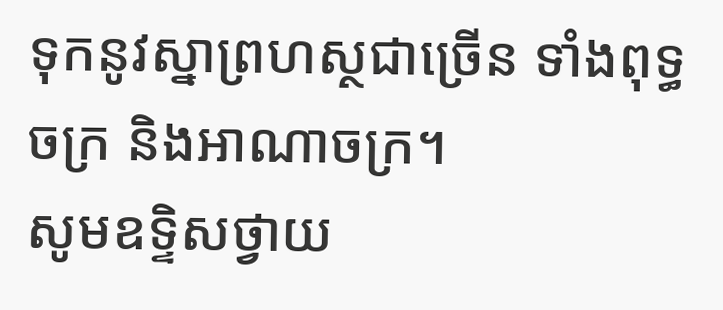ទុកនូវស្នាព្រហស្ថជាច្រើន ទាំងពុទ្ធចក្រ និងអាណាចក្រ។
សូមឧទ្ទិសថ្វាយ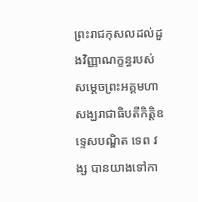ព្រះរាជកុសលដល់ដួងវិញ្ញាណក្ខន្ធរបស់សម្ដេចព្រះអគ្គមហាសង្ឃរាជាធិបតីកិត្តិឧទ្ទេសបណ្ឌិត ទេព វង្ស បានយាងទៅកា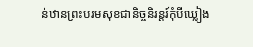ន់ឋានព្រះបរមសុខជានិច្ចនិរន្តរ៍កុំបីឃ្លៀង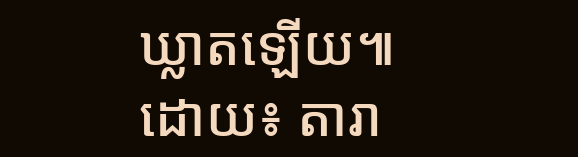ឃ្លាតឡើយ៕
ដោយ៖ តារា